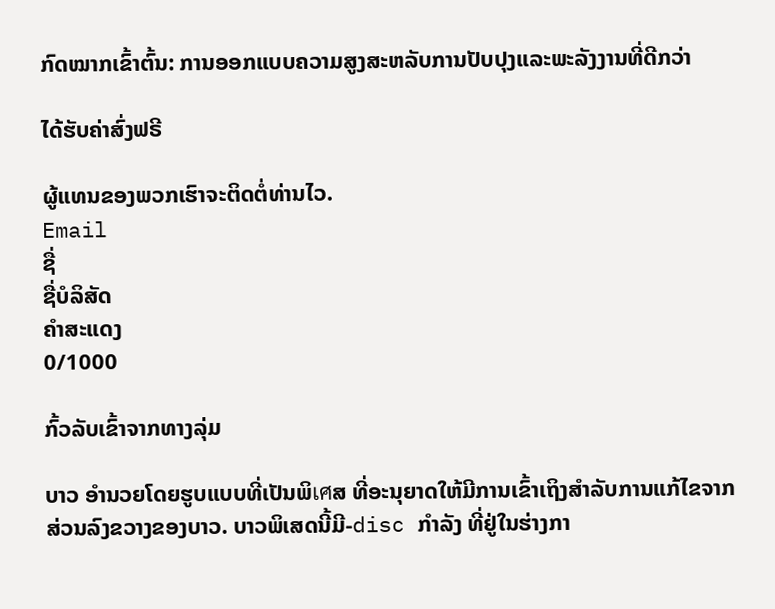ກົດໝາກເຂົ້າຕົ້ນ: ການອອກແບບຄວາມສູງສະຫລັບການປັບປຸງແລະພະລັງງານທີ່ດີກວ່າ

ໄດ້ຮັບຄ່າສົ່ງຟຣີ

ຜູ້ແທນຂອງພວກເຮົາຈະຕິດຕໍ່ທ່ານໄວ.
Email
ຊື່
ຊື່ບໍລິສັດ
ຄຳສະແດງ
0/1000

ກົ້ວລັບເຂົ້າຈາກທາງລຸ່ມ

ບາວ ອຳນວຍໂດຍຮູບແບບທີ່ເປັນພິเศສ ທີ່ອະນຸຍາດໃຫ້ມີການເຂົ້າເຖິງສໍາລັບການແກ້ໄຂຈາກສ່ວນລົງຂວາງຂອງບາວ. ບາວພິເສດນີ້ມີ-disc ກຳລັງ ທີ່ຢູ່ໃນຮ່າງກາ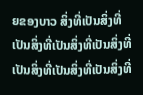ຍຂອງບາວ ສິ່ງທີ່ເປັນສິ່ງທີ່ເປັນສິ່ງທີ່ເປັນສິ່ງທີ່ເປັນສິ່ງທີ່ເປັນສິ່ງທີ່ເປັນສິ່ງທີ່ເປັນສິ່ງທີ່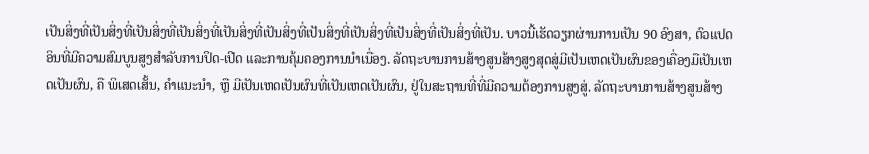ເປັນສິ່ງທີ່ເປັນສິ່ງທີ່ເປັນສິ່ງທີ່ເປັນສິ່ງທີ່ເປັນສິ່ງທີ່ເປັນສິ່ງທີ່ເປັນສິ່ງທີ່ເປັນສິ່ງທີ່ເປັນສິ່ງທີ່ເປັນສິ່ງທີ່ເປັນ. ບາວນີ້ເຮັດວຽກຜ່ານການເປັນ 90 ອົງສາ, ຕົວແປດອິນທີ່ມີຄວາມສົມບູນສູງສຳລັບການປິດ-ເປີດ ແລະການຄຸ້ມຄອງການນຳເນື່ອງ. ລັດຖະບານການສ້າງສູນສ້າງສູງສຸດສູ່ມີເປັນເຫດເປັນຜົນຂອງເຄື່ອງມືເປັນເຫດເປັນຜົນ, ຄື ພິເສດເສັ້ນ, ຄຳແນະນຳ, ຫຼື ມີເປັນເຫດເປັນຜົນທີ່ເປັນເຫດເປັນຜົນ, ຢູ່ໃນສະຖານທີ່ທີ່ມີຄວາມຕ້ອງການສູງສູ່. ລັດຖະບານການສ້າງສູນສ້າງ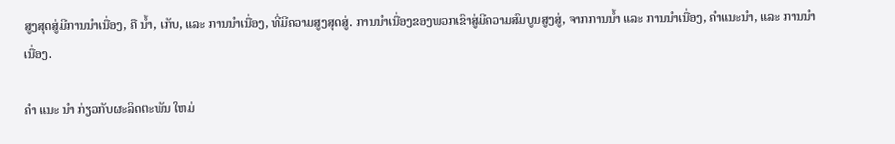ສູງສຸດສູ່ມີການນຳເນື່ອງ, ຄື ນໍ້າ, ເກັບ, ແລະ ການນຳເນື່ອງ, ທີ່ມີຄວາມສູງສຸດສູ່. ການນຳເນື່ອງຂອງພວກເຂົາສູ່ມີຄວາມສົມບູນສູງສູ່, ຈາກການນໍ້າ ແລະ ການນຳເນື່ອງ, ຄຳແນະນຳ, ແລະ ການນຳເນື່ອງ.

ຄໍາ ແນະ ນໍາ ກ່ຽວກັບຜະລິດຕະພັນ ໃຫມ່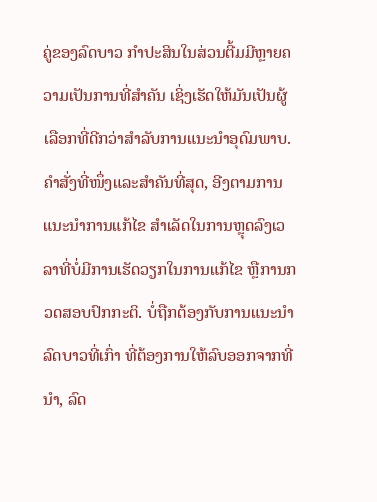ຄູ່ຂອງລົດບາວ ກຳປະສິນໃນສ່ວນຕີ້ມມີຫຼາຍຄວາມເປັນການທີ່ສຳຄັນ ເຊິ່ງເຮັດໃຫ້ມັນເປັນຜູ້ເລືອກທີ່ດີກວ່າສຳລັບການແນະນຳອຸດົມພາບ. ຄຳສັ່ງທີ່ໜຶ່ງແລະສຳຄັນທີ່ສຸດ, ອີງຕາມການແນະນຳການແກ້ໄຂ ສຳເລັດໃນການຫຼຸດລົງເວລາທີ່ບໍ່ມີການເຮັດວຽກໃນການແກ້ໄຂ ຫຼືການກວດສອບປົກກະຕິ. ບໍ່ຖືກຕ້ອງກັບການແນະນຳລົດບາວທີ່ເກົ່າ ທີ່ຕ້ອງການໃຫ້ລົບອອກຈາກທີ່ນຳ, ລົດ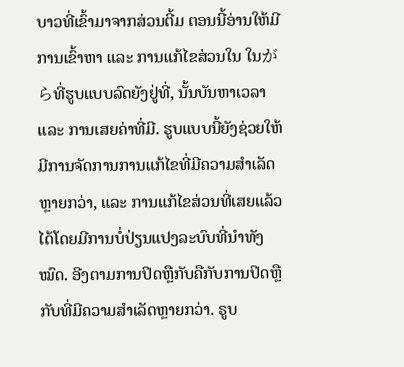ບາວທີ່ເຂົ້າມາຈາກສ່ວນຕີ້ມ ຕອນນີ້ອ່ານໃຫ້ມີການເຂົ້າຫາ ແລະ ການແກ້ໄຂສ່ວນໃນ ໃນがらທີ່ຮູບແບບລົດຍັງຢູ່ທີ່, ນັ້ນບັນຫາເວລາ ແລະ ການເສຍຄ່າທີ່ມີ. ຮູບແບບນີ້ຍັງຊ່ວຍໃຫ້ມີການຈັດການການແກ້ໄຂທີ່ມີຄວາມສຳເລັດຫຼາຍກວ່າ, ແລະ ການແກ້ໄຂສ່ວນທີ່ເສຍແລ້ວໄດ້ໂດຍມີການບໍ່ປ່ຽນແປງລະບົບທີ່ນຳທັງໝົດ. ອີງຕາມການປິດຫຼືກັບຄືກັບການປິດຫຼືກັບທີ່ມີຄວາມສຳເລັດຫຼາຍກວ່າ. ຣູບ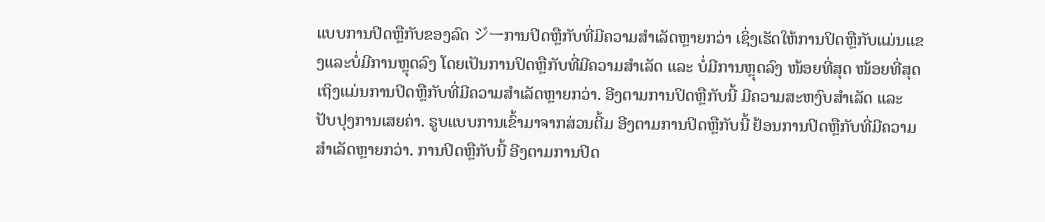ແບບການປິດຫຼືກັບຂອງລົດ ジーການປິດຫຼືກັບທີ່ມີຄວາມສຳເລັດຫຼາຍກວ່າ ເຊິ່ງເຮັດໃຫ້ການປິດຫຼືກັບແມ່ນແຂງແລະບໍ່ມີການຫຼຸດລົງ ໂດຍເປັນການປິດຫຼືກັບທີ່ມີຄວາມສຳເລັດ ແລະ ບໍ່ມີການຫຼຸດລົງ ໜ້ອຍທີ່ສຸດ ໜ້ອຍທີ່ສຸດ ເຖິງແມ່ນການປິດຫຼືກັບທີ່ມີຄວາມສຳເລັດຫຼາຍກວ່າ. ອີງຕາມການປິດຫຼືກັບນີ້ ມີຄວາມສະຫງົບສຳເລັດ ແລະ ປັບປຸງການເສຍຄ່າ. ຣູບແບບການເຂົ້າມາຈາກສ່ວນຕີ້ມ ອີງຕາມການປິດຫຼືກັບນີ້ ຢ້ອນການປິດຫຼືກັບທີ່ມີຄວາມສຳເລັດຫຼາຍກວ່າ. ການປິດຫຼືກັບນີ້ ອີງຕາມການປິດ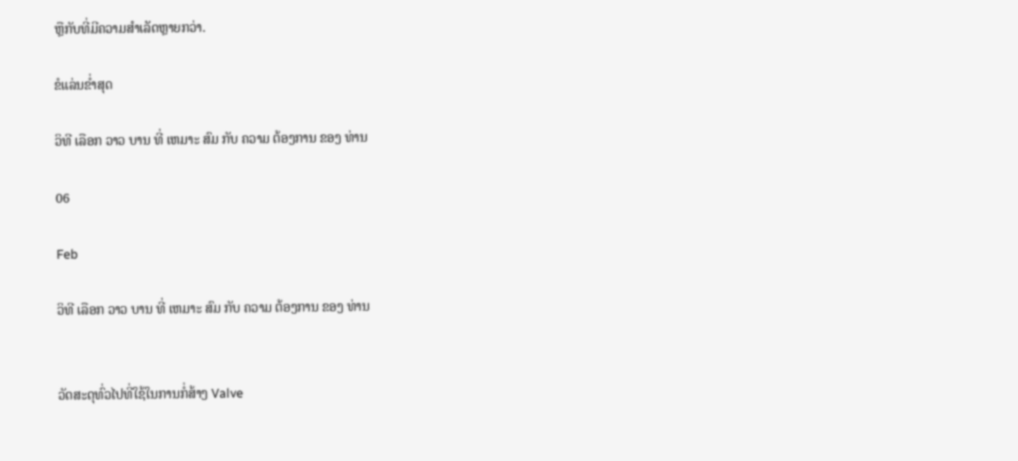ຫຼືກັບທີ່ມີຄວາມສຳເລັດຫຼາຍກວ່າ.

ຂໍແລ່ນຂໍ່າສຸດ

ວິທີ ເລືອກ ວາວ ບານ ທີ່ ເຫມາະ ສົມ ກັບ ຄວາມ ຕ້ອງການ ຂອງ ທ່ານ

06

Feb

ວິທີ ເລືອກ ວາວ ບານ ທີ່ ເຫມາະ ສົມ ກັບ ຄວາມ ຕ້ອງການ ຂອງ ທ່ານ


ວັດສະດຸທົ່ວໄປທີ່ໃຊ້ໃນການກໍ່ສ້າງ Valve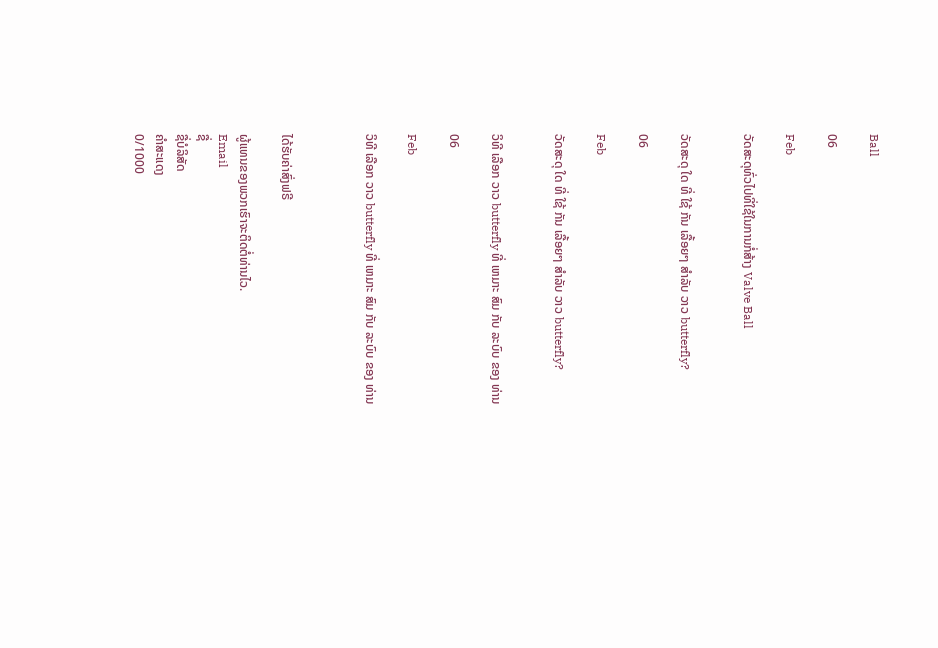Ball

06

Feb

ວັດສະດຸທົ່ວໄປທີ່ໃຊ້ໃນການກໍ່ສ້າງ Valve Ball


ວັດສະດຸ ໃດ ທີ່ ໃຊ້ ກັນ ເລື້ອຍໆ ສໍາລັບ ວາວ butterfly?

06

Feb

ວັດສະດຸ ໃດ ທີ່ ໃຊ້ ກັນ ເລື້ອຍໆ ສໍາລັບ ວາວ butterfly?


ວິທີ ເລືອກ ວາວ butterfly ທີ່ ເຫມາະ ສົມ ກັບ ລະບົບ ຂອງ ທ່ານ

06

Feb

ວິທີ ເລືອກ ວາວ butterfly ທີ່ ເຫມາະ ສົມ ກັບ ລະບົບ ຂອງ ທ່ານ



ໄດ້ຮັບຄ່າສົ່ງຟຣີ

ຜູ້ແທນຂອງພວກເຮົາຈະຕິດຕໍ່ທ່ານໄວ.
Email
ຊື່
ຊື່ບໍລິສັດ
ຄຳສະແດງ
0/1000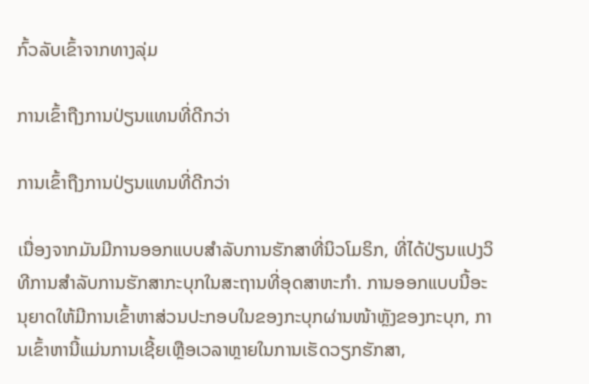ກົ້ວລັບເຂົ້າຈາກທາງລຸ່ມ

ການເຂົ້າຖືງການປ່ຽນແທນທີ່ດີກວ່າ

ການເຂົ້າຖືງການປ່ຽນແທນທີ່ດີກວ່າ

ເນື່ອງຈາກມັນມີການອອກແບບສຳລັບການຮັກສາທີ່ນິວໂມຣິກ, ທີ່ໄດ້ປ່ຽນແປງວິທີການສຳລັບການຮັກສາກະບຸກໃນສະຖານທີ່ອຸດສາຫະກຳ. ການອອກແບບນີ້ອະນຸຍາດໃຫ້ມີການເຂົ້າຫາສ່ວນປະກອບໃນຂອງກະບຸກຜ່ານໜ້າຫຼັງຂອງກະບຸກ, ການເຂົ້າຫານີ້ແມ່ນການເຊີ້ຍເຫຼືອເວລາຫຼາຍໃນການເຮັດວຽກຮັກສາ,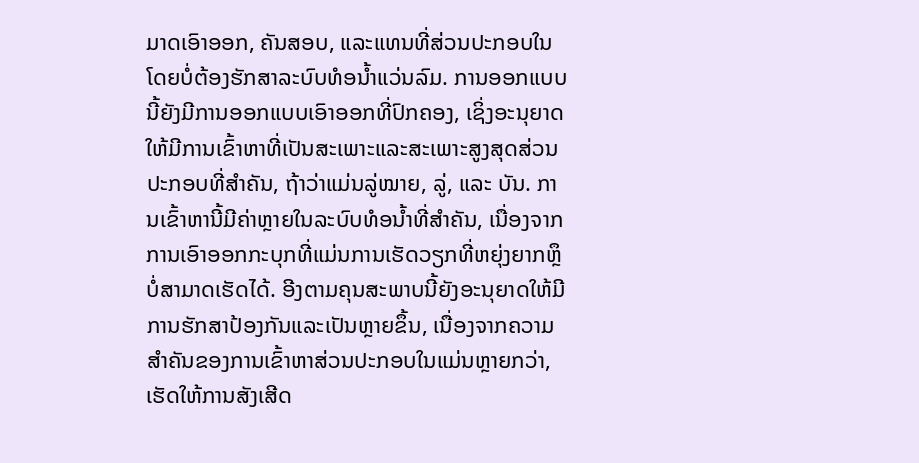ມາດເອົາອອກ, ຄັນສອບ, ແລະແທນທີ່ສ່ວນປະກອບໃນໂດຍບໍ່ຕ້ອງຮັກສາລະບົບທໍອນ້ຳແວ່ນລົມ. ການອອກແບບນີ້ຍັງມີການອອກແບບເອົາອອກທີ່ປົກຄອງ, ເຊິ່ງອະນຸຍາດໃຫ້ມີການເຂົ້າຫາທີ່ເປັນສະເພາະແລະສະເພາະສູງສຸດສ່ວນປະກອບທີ່ສຳຄັນ, ຖ້າວ່າແມ່ນລູ່ໝາຍ, ລູ່, ແລະ ບັນ. ການເຂົ້າຫານີ້ມີຄ່າຫຼາຍໃນລະບົບທໍອນ້ຳທີ່ສຳຄັນ, ເນື່ອງຈາກການເອົາອອກກະບຸກທີ່ແມ່ນການເຮັດວຽກທີ່ຫຍຸ່ງຍາກຫຼຶບໍ່ສາມາດເຮັດໄດ້. ອີງຕາມຄຸນສະພາບນີ້ຍັງອະນຸຍາດໃຫ້ມີການຮັກສາປ້ອງກັນແລະເປັນຫຼາຍຂຶ້ນ, ເນື່ອງຈາກຄວາມສຳຄັນຂອງການເຂົ້າຫາສ່ວນປະກອບໃນແມ່ນຫຼາຍກວ່າ, ເຮັດໃຫ້ການສັງເສີດ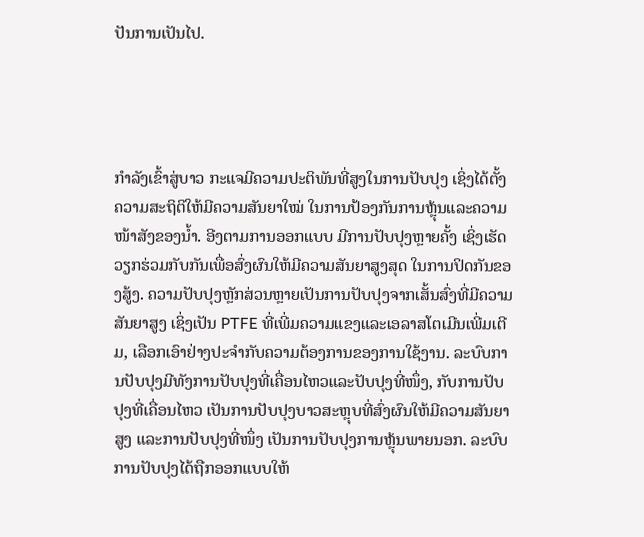ປັນການເປັນໄປ.




ກຳລັງເຂົ້າສູ່ບາວ ກະແຈມີຄວາມປະຕິພັນທີ່ສູງໃນການປັບປຸງ ເຊິ່ງໄດ້ຕັ້ງຄວາມສະຖິຕິໃຫ້ມີຄວາມສັນຍາໃໝ່ ໃນການປ້ອງກັນການຫຼຸ້ນແລະຄວາມໜ້າສັງຂອງນໍ້າ. ອີງຕາມການອອກແບບ ມີການປັບປຸງຫຼາຍຄັ້ງ ເຊິ່ງເຮັດວຽກຮ່ວມກັບກັນເພື່ອສົ່ງຜົນໃຫ້ມີຄວາມສັນຍາສູງສຸດ ໃນການປິດກັນຂອງສູ້ງ. ຄວາມປັບປຸງຫຼັກສ່ວນຫຼາຍເປັນການປັບປຸງຈາກເສັ້ນສົ່ງທີ່ມີຄວາມສັນຍາສູງ ເຊິ່ງເປັນ PTFE ທີ່ເພີ່ມຄວາມແຂງແລະເອລາສໂຕເມີນເພີ່ມເຕີມ, ເລືອກເອົາຢ່າງປະຈຳກັບຄວາມຕ້ອງການຂອງການໃຊ້ງານ. ລະບົບການປັບປຸງມີທັງການປັບປຸງທີ່ເຄື່ອນໄຫວແລະປັບປຸງທີ່ໜຶ່ງ, ກັບການປັບປຸງທີ່ເຄື່ອນໄຫວ ເປັນການປັບປຸງບາວສະຫຼຸບທີ່ສົ່ງຜົນໃຫ້ມີຄວາມສັນຍາສູງ ແລະການປັບປຸງທີ່ໜຶ່ງ ເປັນການປັບປຸງການຫຼຸ້ນພາຍນອກ. ລະບົບການປັບປຸງໄດ້ຖືກອອກແບບໃຫ້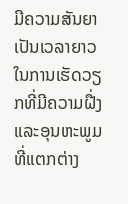ມີຄວາມສັນຍາເປັນເວລາຍາວ ໃນການເຮັດວຽກທີ່ມີຄວາມຝື່ງແລະອຸນຫະພູມທີ່ແຕກຕ່າງ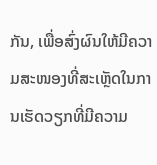ກັນ, ເພື່ອສົ່ງຜົນໃຫ້ມີຄວາມສະໜອງທີ່ສະເຫຼັດໃນການເຮັດວຽກທີ່ມີຄວາມ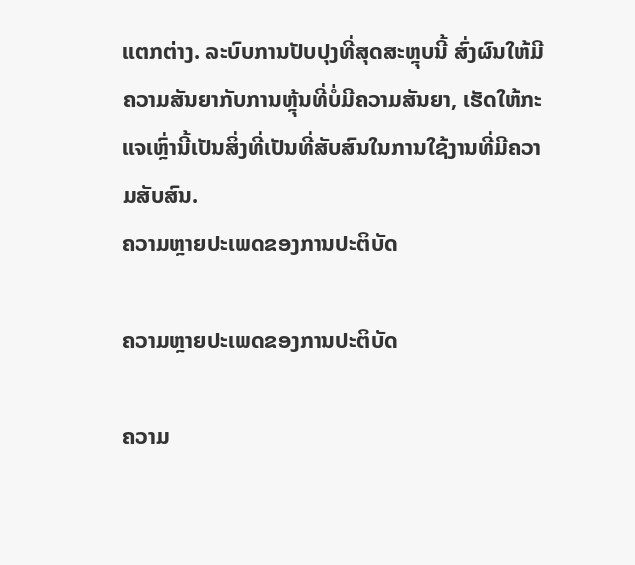ແຕກຕ່າງ. ລະບົບການປັບປຸງທີ່ສຸດສະຫຼຸບນີ້ ສົ່ງຜົນໃຫ້ມີຄວາມສັນຍາກັບການຫຼຸ້ນທີ່ບໍ່ມີຄວາມສັນຍາ, ເຮັດໃຫ້ກະແຈເຫຼົ່ານີ້ເປັນສິ່ງທີ່ເປັນທີ່ສັບສົນໃນການໃຊ້ງານທີ່ມີຄວາມສັບສົນ.
ຄວາມຫຼາຍປະເພດຂອງການປະຕິບັດ

ຄວາມຫຼາຍປະເພດຂອງການປະຕິບັດ

ຄວາມ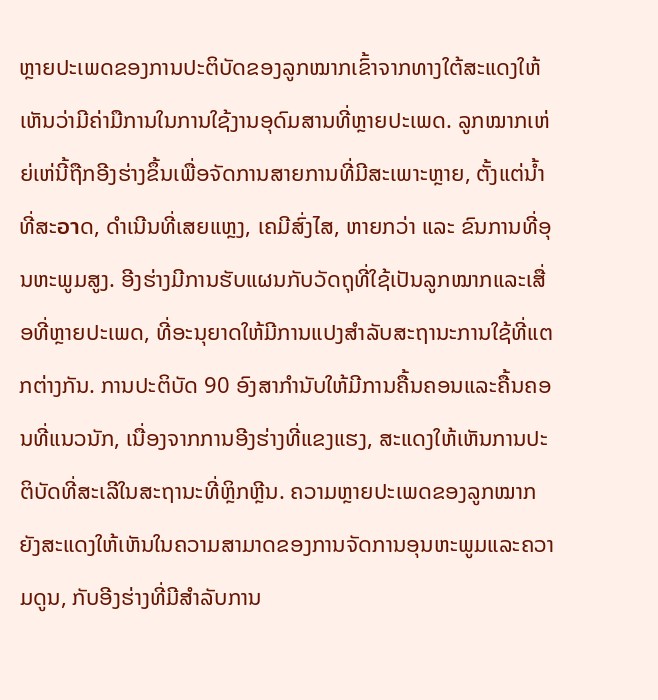ຫຼາຍປະເພດຂອງການປະຕິບັດຂອງລູກໝາກເຂົ້າຈາກທາງໃຕ້ສະແດງໃຫ້ເຫັນວ່າມີຄ່າມືການໃນການໃຊ້ງານອຸດົມສານທີ່ຫຼາຍປະເພດ. ລູກໝາກເຫ່ຍ່ເຫ່ນີ້ຖືກອີງຮ່າງຂຶ້ນເພື່ອຈັດການສາຍການທີ່ມີສະເພາະຫຼາຍ, ຕັ້ງແຕ່ນໍ້າທີ່ສະอาດ, ດຳເນີນທີ່ເສຍແຫຼງ, ເຄມີສົ່ງໄສ, ຫາຍກວ່າ ແລະ ຂົນການທີ່ອຸນຫະພູມສູງ. ອີງຮ່າງມີການຮັບແຜນກັບວັດຖຸທີ່ໃຊ້ເປັນລູກໝາກແລະເສື່ອທີ່ຫຼາຍປະເພດ, ທີ່ອະນຸຍາດໃຫ້ມີການແປງສໍາລັບສະຖານະການໃຊ້ທີ່ແຕກຕ່າງກັນ. ການປະຕິບັດ 90 ອົງສາກໍານັບໃຫ້ມີການຄື້ນຄອນແລະຄື້ນຄອນທີ່ແນວນັກ, ເນື່ອງຈາກການອີງຮ່າງທີ່ແຂງແຮງ, ສະແດງໃຫ້ເຫັນການປະຕິບັດທີ່ສະເລີໃນສະຖານະທີ່ຫຼິກຫຼີນ. ຄວາມຫຼາຍປະເພດຂອງລູກໝາກຍັງສະແດງໃຫ້ເຫັນໃນຄວາມສາມາດຂອງການຈັດການອຸນຫະພູມແລະຄວາມດູນ, ກັບອີງຮ່າງທີ່ມີສໍາລັບການ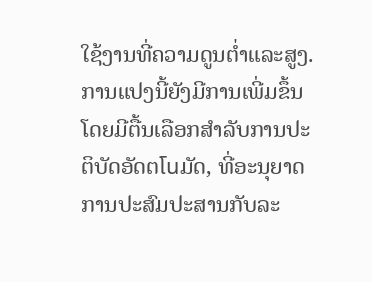ໃຊ້ງານທີ່ຄວາມດູນຕ່ຳແລະສູງ. ການແປງນີ້ຍັງມີການເພີ່ມຂຶ້ນໂດຍມີຕື້ນເລືອກສໍາລັບການປະຕິບັດອັດຕโนມັດ, ທີ່ອະນຸຍາດການປະສົມປະສານກັບລະ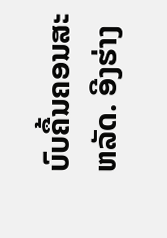ບົບຄື້ນຄອນສະຫລັດ. ອີງຮ່າງ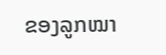ຂອງລູກໝາ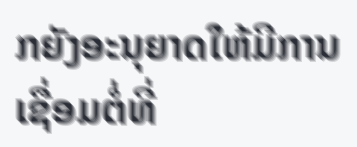ກຍັງອະນຸຍາດໃຫ້ມີການເຊື່ອມຕໍ່ທີ່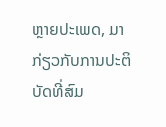ຫຼາຍປະເພດ, ມາກ່ຽວກັບການປະຕິບັດທີ່ສົມ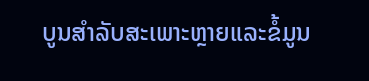ບູນສໍາລັບສະເພາະຫຼາຍແລະຂໍ້ມູນ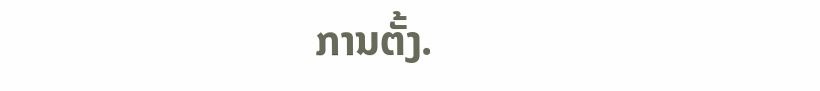ການຕັ້ງ.